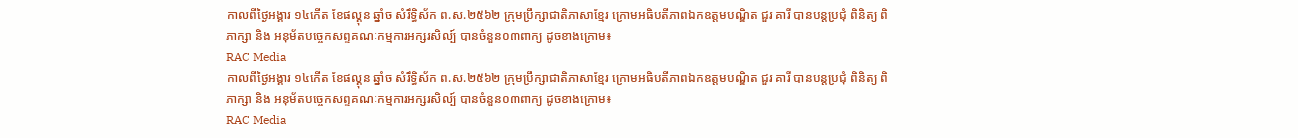កាលពីថ្ងៃអង្គារ ១៤កើត ខែផល្គុន ឆ្នាំច សំរឹទ្ធិស័ក ព.ស.២៥៦២ ក្រុមប្រឹក្សាជាតិភាសាខ្មែរ ក្រោមអធិបតីភាពឯកឧត្តមបណ្ឌិត ជួរ គារី បានបន្តប្រជុំ ពិនិត្យ ពិភាក្សា និង អនុម័តបច្ចេកសព្ទគណៈកម្មការអក្សរសិល្ប៍ បានចំនួន០៣ពាក្យ ដូចខាងក្រោម៖
RAC Media
កាលពីថ្ងៃអង្គារ ១៤កើត ខែផល្គុន ឆ្នាំច សំរឹទ្ធិស័ក ព.ស.២៥៦២ ក្រុមប្រឹក្សាជាតិភាសាខ្មែរ ក្រោមអធិបតីភាពឯកឧត្តមបណ្ឌិត ជួរ គារី បានបន្តប្រជុំ ពិនិត្យ ពិភាក្សា និង អនុម័តបច្ចេកសព្ទគណៈកម្មការអក្សរសិល្ប៍ បានចំនួន០៣ពាក្យ ដូចខាងក្រោម៖
RAC Media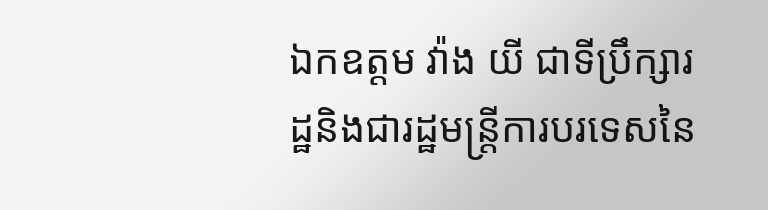ឯកឧត្តម វ៉ាង យី ជាទីប្រឹក្សារដ្ឋនិងជារដ្ឋមន្ត្រីការបរទេសនៃ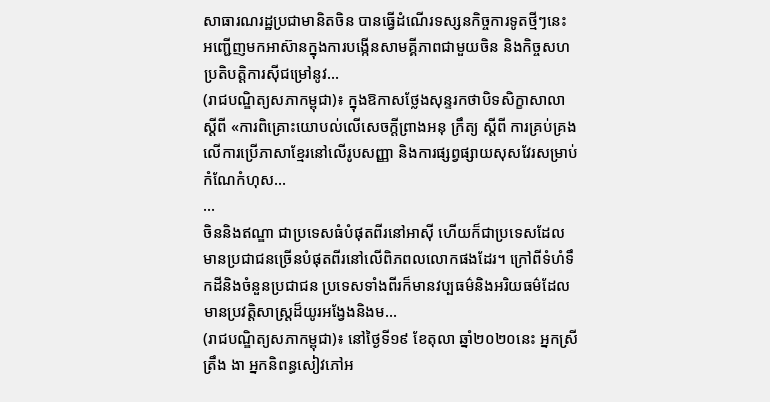សាធារណរដ្ឋប្រជាមានិតចិន បានធ្វើដំណើរទស្សនកិច្ចការទូតថ្មីៗនេះ អញ្ជើញមកអាស៊ានក្នុងការបង្កើនសាមគ្គីភាពជាមួយចិន និងកិច្ចសហប្រតិបត្តិការស៊ីជម្រៅនូវ...
(រាជបណ្ឌិត្យសភាកម្ពុជា)៖ ក្នុងឱកាសថ្លែងសុន្ទរកថាបិទសិក្ខាសាលា ស្ដីពី «ការពិគ្រោះយោបល់លើសេចក្ដីព្រាងអនុ ក្រឹត្យ ស្ដីពី ការគ្រប់គ្រងលើការប្រើភាសាខ្មែរនៅលើរូបសញ្ញា និងការផ្សព្វផ្សាយសុសវែរសម្រាប់កំណែកំហុស...
...
ចិននិងឥណ្ឌា ជាប្រទេសធំបំផុតពីរនៅអាស៊ី ហើយក៏ជាប្រទេសដែលមានប្រជាជនច្រើនបំផុតពីរនៅលើពិភពលលោកផងដែរ។ ក្រៅពីទំហំទឹកដីនិងចំនួនប្រជាជន ប្រទេសទាំងពីរក៏មានវប្បធម៌និងអរិយធម៌ដែលមានប្រវត្តិសាស្រ្តដ៏យូរអង្វែងនិងម...
(រាជបណ្ឌិត្យសភាកម្ពុជា)៖ នៅថ្ងៃទី១៩ ខែតុលា ឆ្នាំ២០២០នេះ អ្នកស្រី ត្រឹង ងា អ្នកនិពន្ធសៀវភៅអ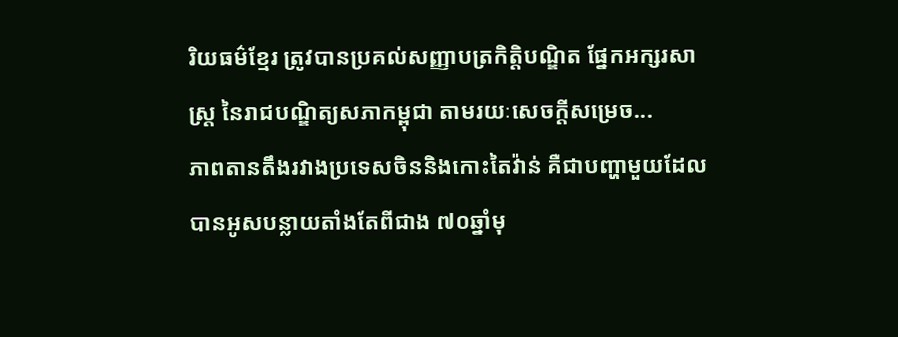រិយធម៌ខ្មែរ ត្រូវបានប្រគល់សញ្ញាបត្រកិត្តិបណ្ឌិត ផ្នែកអក្សរសាស្ត្រ នៃរាជបណ្ឌិត្យសភាកម្ពុជា តាមរយៈសេចក្ដីសម្រេច...
ភាពតានតឹងរវាងប្រទេសចិននិងកោះតៃវ៉ាន់ គឺជាបញ្ហាមួយដែលបានអូសបន្លាយតាំងតែពីជាង ៧០ឆ្នាំមុ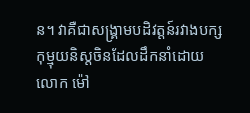ន។ វាគឺជាសង្គ្រាមបដិវត្តន៍រវាងបក្សកុម្មុយនិស្តចិនដែលដឹកនាំដោយលោក ម៉ៅ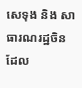សេទុង និង សាធារណរដ្ឋចិន ដែល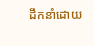ដឹកនាំដោយ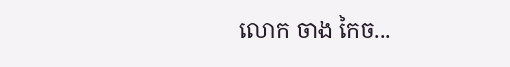លោក ចាង កៃច...